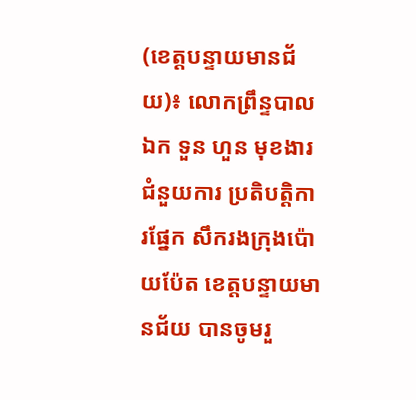(ខេត្តបន្ទាយមានជ័យ)៖ លោកព្រឹន្ទបាលឯក ទួន ហួន មុខងារជំនួយការ ប្រតិបត្តិការផ្នែក សឹករងក្រុងប៉ោយប៉ែត ខេត្តបន្ទាយមានជ័យ បានចូមរួ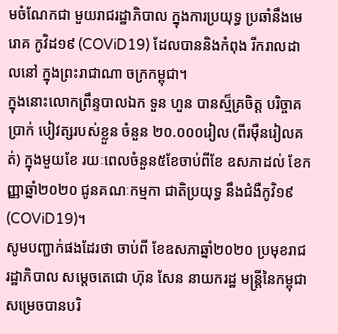មចំណែកជា មួយរាជរដ្ឋាភិបាល ក្នុងការប្រយុទ្ធ ប្រឆាំនឹងមេរោគ កូវិដ១៩ (COViD19) ដែលបាននិងកំពុង រីករាលដាលនៅ ក្នុងព្រះរាជាណា ចក្រកម្ពុជា។
ក្នុងនោះលោកព្រឹន្ទបាលឯក ទួន ហួន បានស្ម៏គ្រចិត្ត បរិច្ចាគប្រាក់ បៀវត្សរបស់ខ្លួន ចំនួន ២០.០០០រៀល (ពីរម៉ឺនរៀលគត់) ក្នុងមួយខែ រយៈពេលចំនួន៥ខែចាប់ពីខែ ឧសភាដល់ ខែកញ្ញាឆ្នាំ២០២០ ជូនគណៈកម្មកា ជាតិប្រយុទ្ធ នឹងជំងឺកូវិ១៩ (COViD19)។
សូមបញ្ជាក់ផងដែរថា ចាប់ពី ខែឧសភាឆ្នាំ២០២០ ប្រមុខរាជរដ្ឋាភិបាល សម្តេចតេជោ ហ៊ុន សែន នាយករដ្ឋ មន្រ្តីនៃកម្ពុជា សម្រេចបានបរិ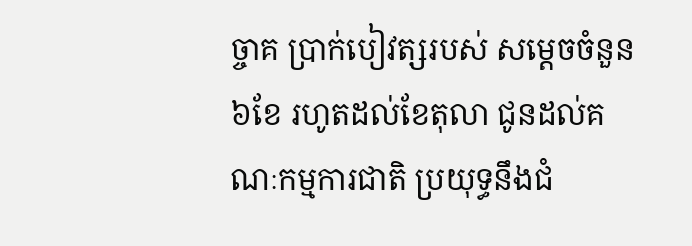ច្ចាគ ប្រាក់បៀវត្សរបស់ សម្តេចចំនួន៦ខែ រហូតដល់ខែតុលា ជូនដល់គណៈកម្មការជាតិ ប្រយុទ្ធនឹងជំ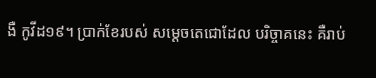ងឺ កូវីដ១៩។ ប្រាក់ខែរបស់ សម្តេចតេជោដែល បរិច្ចាគនេះ គឺរាប់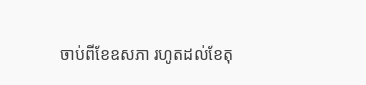ចាប់ពីខែឧសភា រហូតដល់ខែតុ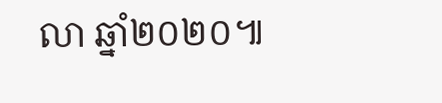លា ឆ្នាំ២០២០៕